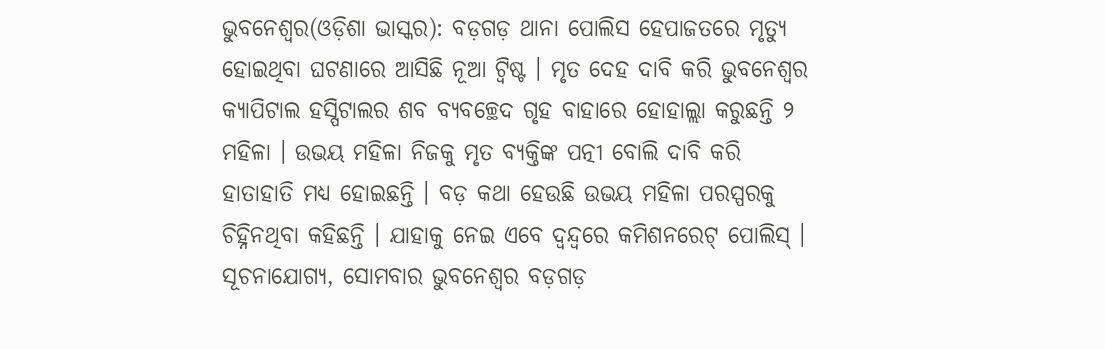ଭୁବନେଶ୍ୱର(ଓଡ଼ିଶା ଭାସ୍କର): ବଡ଼ଗଡ଼ ଥାନା ପୋଲିସ ହେପାଜତରେ ମୃତ୍ୟୁ ହୋଇଥିବା ଘଟଣାରେ ଆସିଛି ନୂଆ ଟ୍ୱିଷ୍ଟ । ମୃତ ଦେହ ଦାବି କରି ଭୁବନେଶ୍ୱର କ୍ୟାପିଟାଲ ହସ୍ପିଟାଲର ଶବ ବ୍ୟବଚ୍ଛେଦ ଗୃହ ବାହାରେ ହୋହାଲ୍ଲା କରୁଛନ୍ତି ୨ ମହିଳା । ଉଭୟ ମହିଳା ନିଜକୁ ମୃତ ବ୍ୟକ୍ତିଙ୍କ ପତ୍ନୀ ବୋଲି ଦାବି କରି ହାତାହାତି ମଧ୍ୟ ହୋଇଛନ୍ତି । ବଡ଼ କଥା ହେଉଛି ଉଭୟ ମହିଳା ପରସ୍ପରକୁ ଚିହ୍ନିନଥିବା କହିଛନ୍ତି । ଯାହାକୁ ନେଇ ଏବେ ଦ୍ୱନ୍ଦ୍ୱରେ କମିଶନରେଟ୍ ପୋଲିସ୍ ।
ସୂଚନାଯୋଗ୍ୟ, ସୋମବାର ଭୁବନେଶ୍ୱର ବଡ଼ଗଡ଼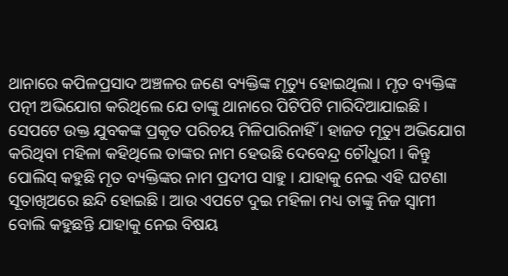ଥାନାରେ କପିଳପ୍ରସାଦ ଅଞ୍ଚଳର ଜଣେ ବ୍ୟକ୍ତିଙ୍କ ମୃତ୍ୟୁ ହୋଇଥିଲା । ମୃତ ବ୍ୟକ୍ତିଙ୍କ ପତ୍ନୀ ଅଭିଯୋଗ କରିଥିଲେ ଯେ ତାଙ୍କୁ ଥାନାରେ ପିଟିପିଟି ମାରିଦିଆଯାଇଛି ।
ସେପଟେ ଉକ୍ତ ଯୁବକଙ୍କ ପ୍ରକୃତ ପରିଚୟ ମିଳିପାରିନାହିଁ । ହାଜତ ମୃତ୍ୟୁ ଅଭିଯୋଗ କରିଥିବା ମହିଳା କହିଥିଲେ ତାଙ୍କର ନାମ ହେଉଛି ଦେବେନ୍ଦ୍ର ଚୌଧୁରୀ । କିନ୍ତୁ ପୋଲିସ୍ କହୁଛି ମୃତ ବ୍ୟକ୍ତିଙ୍କର ନାମ ପ୍ରଦୀପ ସାହୁ । ଯାହାକୁ ନେଇ ଏହି ଘଟଣା ସୂତାଖିଅରେ ଛନ୍ଦି ହୋଇଛି । ଆଉ ଏପଟେ ଦୁଇ ମହିଳା ମଧ୍ୟ ତାଙ୍କୁ ନିଜ ସ୍ୱାମୀ ବୋଲି କହୁଛନ୍ତି ଯାହାକୁ ନେଇ ବିଷୟ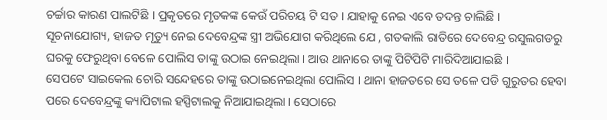ଚର୍ଚ୍ଚାର କାରଣ ପାଲଟିଛି । ପ୍ରକୃତରେ ମୃତକଙ୍କ କେଉଁ ପରିଚୟ ଟି ସତ । ଯାହାକୁ ନେଇ ଏବେ ତଦନ୍ତ ଚାଲିଛି ।
ସୂଚନାଯୋଗ୍ୟ, ହାଜତ ମୃତ୍ୟୁ ନେଇ ଦେବେନ୍ଦ୍ରଙ୍କ ସ୍ତ୍ରୀ ଅଭିଯୋଗ କରିଥିଲେ ଯେ , ଗତକାଲି ରାତିରେ ଦେବେନ୍ଦ୍ର ରସୁଲଗଡରୁ ଘରକୁ ଫେରୁଥିବା ବେଳେ ପୋଲିସ ତାଙ୍କୁ ଉଠାଇ ନେଇଥିଲା । ଆଉ ଥାନାରେ ତାଙ୍କୁ ପିଟିପିଟି ମାରିଦିଆଯାଇଛି ।
ସେପଟେ ସାଇକେଲ ଚୋରି ସନ୍ଦେହରେ ତାଙ୍କୁ ଉଠାଇନେଇଥିଲା ପୋଲିସ । ଥାନା ହାଜତରେ ସେ ତଳେ ପଡି ଗୁରୁତର ହେବା ପରେ ଦେବେନ୍ଦ୍ରଙ୍କୁ କ୍ୟାପିଟାଲ ହସ୍ପିଟାଲକୁ ନିଆଯାଇଥିଲା । ସେଠାରେ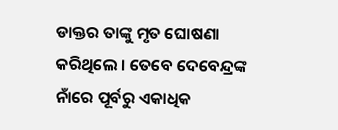ଡାକ୍ତର ତାଙ୍କୁ ମୃତ ଘୋଷଣା କରିଥିଲେ । ତେବେ ଦେବେନ୍ଦ୍ରଙ୍କ ନାଁରେ ପୂର୍ବରୁ ଏକାଧିକ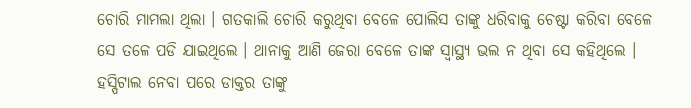ଚୋରି ମାମଲା ଥିଲା । ଗତକାଲି ଚୋରି କରୁଥିବା ବେଳେ ପୋଲିସ ତାଙ୍କୁ ଧରିବାକୁ ଚେଷ୍ଟା କରିବା ବେଳେ ସେ ତଳେ ପଡି ଯାଇଥିଲେ । ଥାନାକୁ ଆଣି ଜେରା ବେଳେ ତାଙ୍କ ସ୍ୱାସ୍ଥ୍ୟ ଭଲ ନ ଥିବା ସେ କହିଥିଲେ । ହସ୍ପିଟାଲ ନେବା ପରେ ଡାକ୍ତର ତାଙ୍କୁ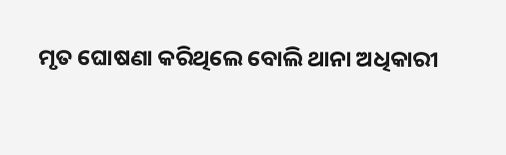ମୃତ ଘୋଷଣା କରିଥିଲେ ବୋଲି ଥାନା ଅଧିକାରୀ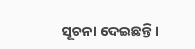ସୂଚନା ଦେଇଛନ୍ତି ।